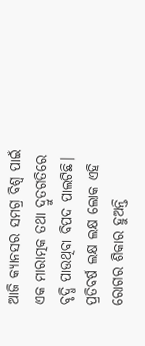ଆଜି କ୍ୟାନସର ସମଗ୍ର ବିଶ୍ୱ ପାଇଁ ଏକ ମାରାତ୍ମକ ତଥା ଦ୍ରୁତଗତିରେ ବୃଦ୍ଧି ପାଉଥିବା ବିପଦ ପାଲଟିଛି। ପ୍ରତିବର୍ଷ ଲକ୍ଷ ଲକ୍ଷ ଲୋକ ଏହି ରୋଗର ଶିକାର ହୁଅନ୍ତି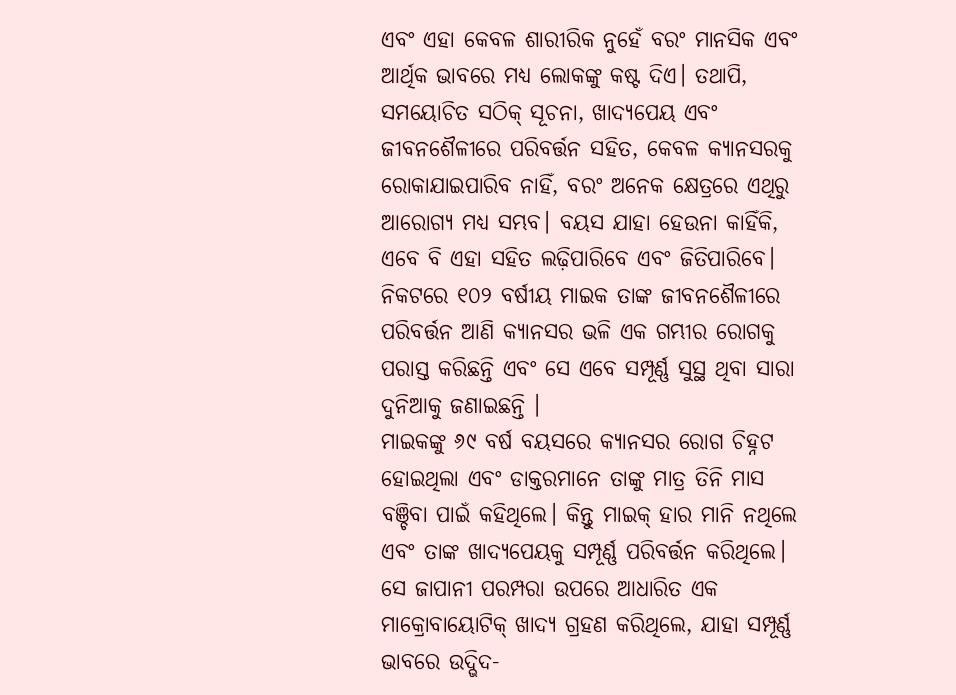ଏବଂ ଏହା କେବଳ ଶାରୀରିକ ନୁହେଁ ବରଂ ମାନସିକ ଏବଂ ଆର୍ଥିକ ଭାବରେ ମଧ୍ୟ ଲୋକଙ୍କୁ କଷ୍ଟ ଦିଏ। ତଥାପି, ସମୟୋଚିତ ସଠିକ୍ ସୂଚନା, ଖାଦ୍ୟପେୟ ଏବଂ ଜୀବନଶୈଳୀରେ ପରିବର୍ତ୍ତନ ସହିତ, କେବଳ କ୍ୟାନସରକୁ ରୋକାଯାଇପାରିବ ନାହିଁ, ବରଂ ଅନେକ କ୍ଷେତ୍ରରେ ଏଥିରୁ ଆରୋଗ୍ୟ ମଧ୍ୟ ସମ୍ଭବ। ବୟସ ଯାହା ହେଉନା କାହିଁକି, ଏବେ ବି ଏହା ସହିତ ଲଢ଼ିପାରିବେ ଏବଂ ଜିତିପାରିବେ। ନିକଟରେ ୧୦୨ ବର୍ଷୀୟ ମାଇକ ତାଙ୍କ ଜୀବନଶୈଳୀରେ ପରିବର୍ତ୍ତନ ଆଣି କ୍ୟାନସର ଭଳି ଏକ ଗମ୍ଭୀର ରୋଗକୁ ପରାସ୍ତ କରିଛନ୍ତି ଏବଂ ସେ ଏବେ ସମ୍ପୂର୍ଣ୍ଣ ସୁସ୍ଥ ଥିବା ସାରା ଦୁନିଆକୁ ଜଣାଇଛନ୍ତି ।
ମାଇକଙ୍କୁ ୬୯ ବର୍ଷ ବୟସରେ କ୍ୟାନସର ରୋଗ ଚିହ୍ନଟ ହୋଇଥିଲା ଏବଂ ଡାକ୍ତରମାନେ ତାଙ୍କୁ ମାତ୍ର ତିନି ମାସ ବଞ୍ଚିବା ପାଇଁ କହିଥିଲେ। କିନ୍ତୁ ମାଇକ୍ ହାର ମାନି ନଥିଲେ ଏବଂ ତାଙ୍କ ଖାଦ୍ୟପେୟକୁ ସମ୍ପୂର୍ଣ୍ଣ ପରିବର୍ତ୍ତନ କରିଥିଲେ। ସେ ଜାପାନୀ ପରମ୍ପରା ଉପରେ ଆଧାରିତ ଏକ ମାକ୍ରୋବାୟୋଟିକ୍ ଖାଦ୍ୟ ଗ୍ରହଣ କରିଥିଲେ, ଯାହା ସମ୍ପୂର୍ଣ୍ଣ ଭାବରେ ଉଦ୍ଭିଦ-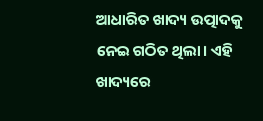ଆଧାରିତ ଖାଦ୍ୟ ଉତ୍ପାଦକୁ ନେଇ ଗଠିତ ଥିଲା। ଏହି ଖାଦ୍ୟରେ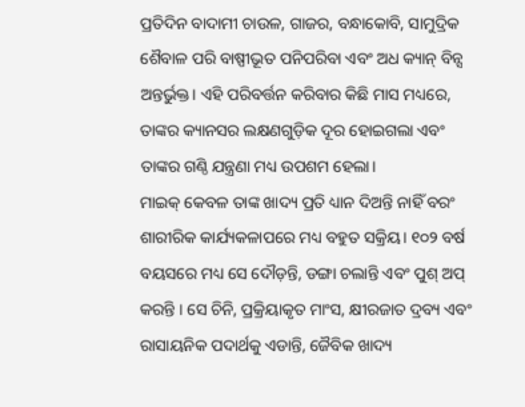ପ୍ରତିଦିନ ବାଦାମୀ ଚାଉଳ, ଗାଜର, ବନ୍ଧାକୋବି, ସାମୁଦ୍ରିକ ଶୈବାଳ ପରି ବାଷ୍ପୀଭୂତ ପନିପରିବା ଏବଂ ଅଧ କ୍ୟାନ୍ ବିନ୍ସ ଅନ୍ତର୍ଭୁକ୍ତ। ଏହି ପରିବର୍ତ୍ତନ କରିବାର କିଛି ମାସ ମଧ୍ୟରେ, ତାଙ୍କର କ୍ୟାନସର ଲକ୍ଷଣଗୁଡ଼ିକ ଦୂର ହୋଇଗଲା ଏବଂ ତାଙ୍କର ଗଣ୍ଠି ଯନ୍ତ୍ରଣା ମଧ୍ୟ ଉପଶମ ହେଲା।
ମାଇକ୍ କେବଳ ତାଙ୍କ ଖାଦ୍ୟ ପ୍ରତି ଧ୍ୟାନ ଦିଅନ୍ତି ନାହିଁ ବରଂ ଶାରୀରିକ କାର୍ଯ୍ୟକଳାପରେ ମଧ୍ୟ ବହୁତ ସକ୍ରିୟ। ୧୦୨ ବର୍ଷ ବୟସରେ ମଧ୍ୟ ସେ ଦୌଡ଼ନ୍ତି, ଡଙ୍ଗା ଚଲାନ୍ତି ଏବଂ ପୁଶ୍ ଅପ୍ କରନ୍ତି । ସେ ଚିନି, ପ୍ରକ୍ରିୟାକୃତ ମାଂସ, କ୍ଷୀରଜାତ ଦ୍ରବ୍ୟ ଏବଂ ରାସାୟନିକ ପଦାର୍ଥକୁ ଏଡାନ୍ତି, ଜୈବିକ ଖାଦ୍ୟ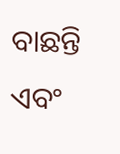ବାଛନ୍ତି ଏବଂ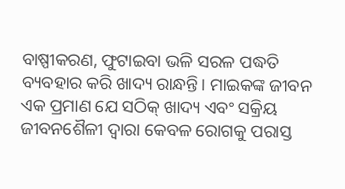ବାଷ୍ପୀକରଣ, ଫୁଟାଇବା ଭଳି ସରଳ ପଦ୍ଧତି ବ୍ୟବହାର କରି ଖାଦ୍ୟ ରାନ୍ଧନ୍ତି। ମାଇକଙ୍କ ଜୀବନ ଏକ ପ୍ରମାଣ ଯେ ସଠିକ୍ ଖାଦ୍ୟ ଏବଂ ସକ୍ରିୟ ଜୀବନଶୈଳୀ ଦ୍ୱାରା କେବଳ ରୋଗକୁ ପରାସ୍ତ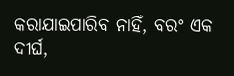କରାଯାଇପାରିବ ନାହିଁ, ବରଂ ଏକ ଦୀର୍ଘ,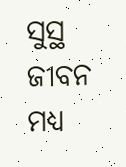ସୁସ୍ଥ ଜୀବନ ମଧ୍ୟ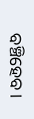ବଞ୍ଚିହେବ।